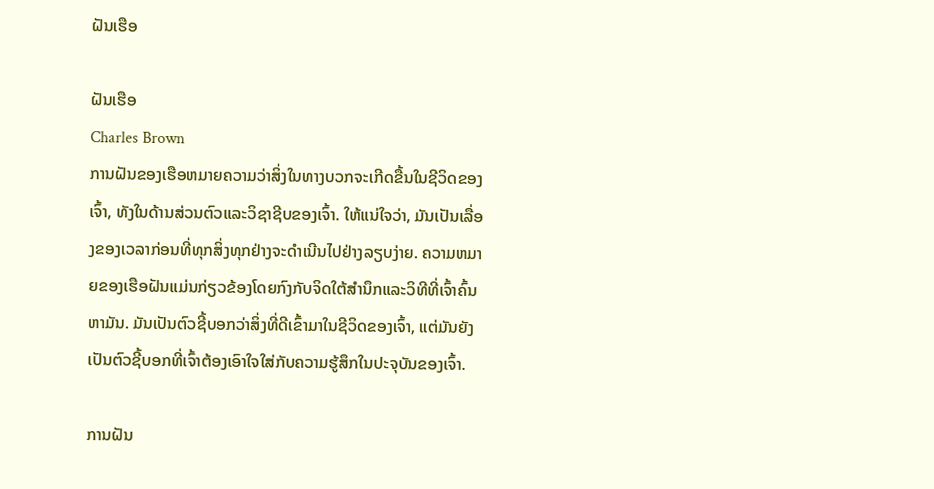ຝັນເຮືອ

ຝັນເຮືອ
Charles Brown
ການຝັນຂອງເຮືອຫມາຍຄວາມວ່າສິ່ງໃນທາງບວກຈະເກີດຂື້ນໃນຊີວິດຂອງເຈົ້າ, ທັງໃນດ້ານສ່ວນຕົວແລະວິຊາຊີບຂອງເຈົ້າ. ໃຫ້ແນ່ໃຈວ່າ, ມັນເປັນເລື່ອງຂອງເວລາກ່ອນທີ່ທຸກສິ່ງທຸກຢ່າງຈະດໍາເນີນໄປຢ່າງລຽບງ່າຍ. ຄວາມຫມາຍຂອງເຮືອຝັນແມ່ນກ່ຽວຂ້ອງໂດຍກົງກັບຈິດໃຕ້ສໍານຶກແລະວິທີທີ່ເຈົ້າຄົ້ນຫາມັນ. ມັນເປັນຕົວຊີ້ບອກວ່າສິ່ງທີ່ດີເຂົ້າມາໃນຊີວິດຂອງເຈົ້າ, ແຕ່ມັນຍັງເປັນຕົວຊີ້ບອກທີ່ເຈົ້າຕ້ອງເອົາໃຈໃສ່ກັບຄວາມຮູ້ສຶກໃນປະຈຸບັນຂອງເຈົ້າ.

ການຝັນ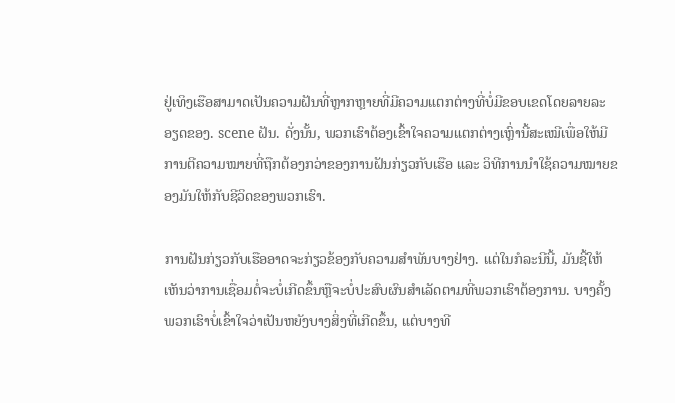ຢູ່ເທິງເຮືອສາມາດເປັນຄວາມຝັນທີ່ຫຼາກຫຼາຍທີ່ມີຄວາມແຕກຕ່າງທີ່ບໍ່ມີຂອບເຂດໂດຍລາຍລະອຽດຂອງ. scene ຝັນ. ດັ່ງນັ້ນ, ພວກເຮົາຕ້ອງເຂົ້າໃຈຄວາມແຕກຕ່າງເຫຼົ່ານີ້ສະເໝີເພື່ອໃຫ້ມີການຕີຄວາມໝາຍທີ່ຖືກຕ້ອງກວ່າຂອງການຝັນກ່ຽວກັບເຮືອ ແລະ ວິທີການນຳໃຊ້ຄວາມໝາຍຂອງມັນໃຫ້ກັບຊີວິດຂອງພວກເຮົາ.

ການຝັນກ່ຽວກັບເຮືອອາດຈະກ່ຽວຂ້ອງກັບຄວາມສຳພັນບາງຢ່າງ. ແຕ່ໃນກໍລະນີນີ້, ມັນຊີ້ໃຫ້ເຫັນວ່າການເຊື່ອມຕໍ່ຈະບໍ່ເກີດຂຶ້ນຫຼືຈະບໍ່ປະສົບຜົນສໍາເລັດຕາມທີ່ພວກເຮົາຕ້ອງການ. ບາງຄັ້ງພວກເຮົາບໍ່ເຂົ້າໃຈວ່າເປັນຫຍັງບາງສິ່ງທີ່ເກີດຂຶ້ນ, ແຕ່ບາງທີ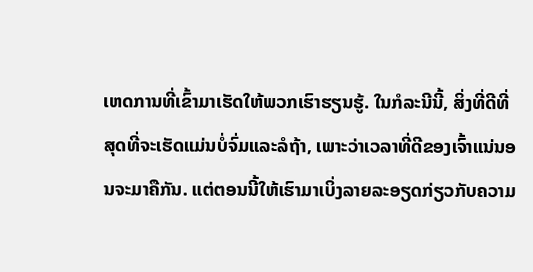ເຫດການທີ່ເຂົ້າມາເຮັດໃຫ້ພວກເຮົາຮຽນຮູ້. ໃນກໍລະນີນີ້, ສິ່ງທີ່ດີທີ່ສຸດທີ່ຈະເຮັດແມ່ນບໍ່ຈົ່ມແລະລໍຖ້າ, ເພາະວ່າເວລາທີ່ດີຂອງເຈົ້າແນ່ນອນຈະມາຄືກັນ. ແຕ່ຕອນນີ້ໃຫ້ເຮົາມາເບິ່ງລາຍລະອຽດກ່ຽວກັບຄວາມ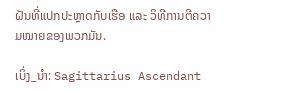ຝັນທີ່ແປກປະຫຼາດກັບເຮືອ ແລະ ວິທີການຕີຄວາມໝາຍຂອງພວກມັນ.

ເບິ່ງ_ນຳ: Sagittarius Ascendant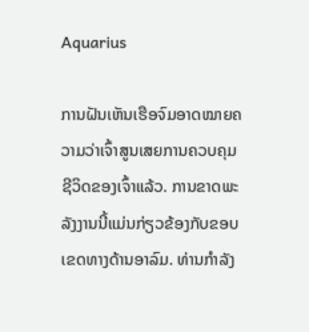Aquarius

ການຝັນເຫັນເຮືອຈົມອາດໝາຍຄວາມວ່າເຈົ້າສູນເສຍການຄວບຄຸມຊີວິດຂອງເຈົ້າແລ້ວ. ການຂາດພະລັງງານນີ້ແມ່ນກ່ຽວຂ້ອງກັບຂອບເຂດທາງດ້ານອາລົມ. ທ່ານກໍາລັງ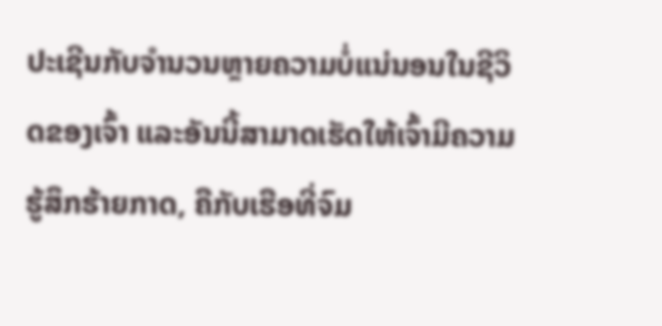ປະເຊີນກັບຈໍານວນຫຼາຍຄວາມບໍ່ແນ່ນອນໃນຊີວິດຂອງເຈົ້າ ແລະອັນນີ້ສາມາດເຮັດໃຫ້ເຈົ້າມີຄວາມຮູ້ສຶກຮ້າຍກາດ, ຄືກັບເຮືອທີ່ຈົມ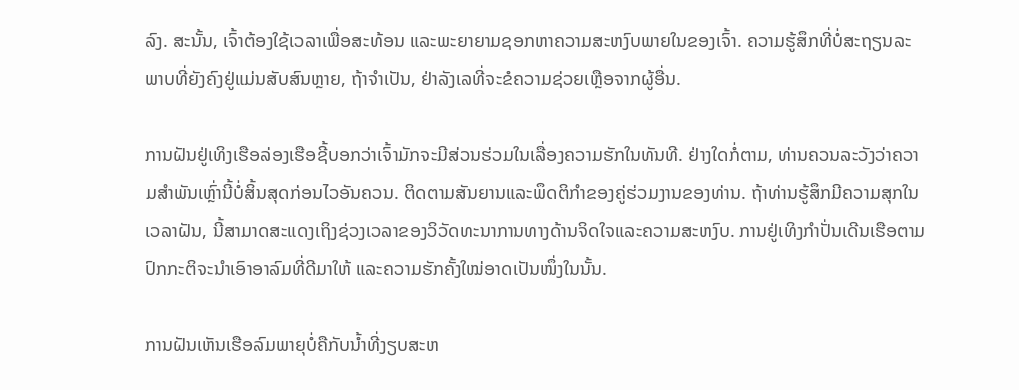ລົງ. ສະນັ້ນ, ເຈົ້າຕ້ອງໃຊ້ເວລາເພື່ອສະທ້ອນ ແລະພະຍາຍາມຊອກຫາຄວາມສະຫງົບພາຍໃນຂອງເຈົ້າ. ຄວາມຮູ້ສຶກທີ່ບໍ່ສະຖຽນລະພາບທີ່ຍັງຄົງຢູ່ແມ່ນສັບສົນຫຼາຍ, ຖ້າຈໍາເປັນ, ຢ່າລັງເລທີ່ຈະຂໍຄວາມຊ່ວຍເຫຼືອຈາກຜູ້ອື່ນ.

ການຝັນຢູ່ເທິງເຮືອລ່ອງເຮືອຊີ້ບອກວ່າເຈົ້າມັກຈະມີສ່ວນຮ່ວມໃນເລື່ອງຄວາມຮັກໃນທັນທີ. ຢ່າງໃດກໍ່ຕາມ, ທ່ານຄວນລະວັງວ່າຄວາມສໍາພັນເຫຼົ່ານີ້ບໍ່ສິ້ນສຸດກ່ອນໄວອັນຄວນ. ຕິດຕາມສັນຍານແລະພຶດຕິກໍາຂອງຄູ່ຮ່ວມງານຂອງທ່ານ. ຖ້າທ່ານຮູ້ສຶກມີຄວາມສຸກໃນເວລາຝັນ, ນີ້ສາມາດສະແດງເຖິງຊ່ວງເວລາຂອງວິວັດທະນາການທາງດ້ານຈິດໃຈແລະຄວາມສະຫງົບ. ການຢູ່ເທິງກຳປັ່ນເດີນເຮືອຕາມປົກກະຕິຈະນຳເອົາອາລົມທີ່ດີມາໃຫ້ ແລະຄວາມຮັກຄັ້ງໃໝ່ອາດເປັນໜຶ່ງໃນນັ້ນ.

ການຝັນເຫັນເຮືອລົມພາຍຸບໍ່ຄືກັບນ້ຳທີ່ງຽບສະຫ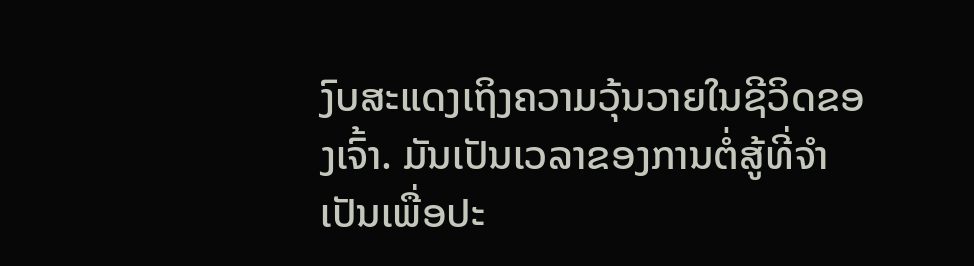ງົບສະແດງເຖິງຄວາມວຸ້ນວາຍໃນຊີວິດຂອງເຈົ້າ. ມັນເປັນເວລາຂອງການຕໍ່ສູ້ທີ່ຈໍາເປັນເພື່ອປະ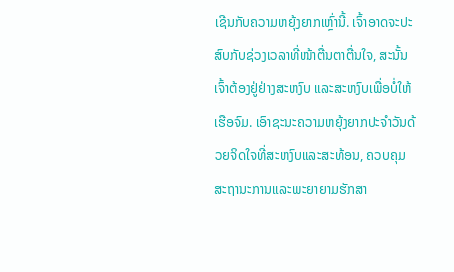ເຊີນກັບຄວາມຫຍຸ້ງຍາກເຫຼົ່ານີ້. ເຈົ້າອາດຈະປະສົບກັບຊ່ວງເວລາທີ່ໜ້າຕື່ນຕາຕື່ນໃຈ, ສະນັ້ນ ເຈົ້າຕ້ອງຢູ່ຢ່າງສະຫງົບ ແລະສະຫງົບເພື່ອບໍ່ໃຫ້ເຮືອຈົມ. ເອົາຊະນະຄວາມຫຍຸ້ງຍາກປະຈໍາວັນດ້ວຍຈິດໃຈທີ່ສະຫງົບແລະສະທ້ອນ, ຄວບຄຸມສະຖານະການແລະພະຍາຍາມຮັກສາ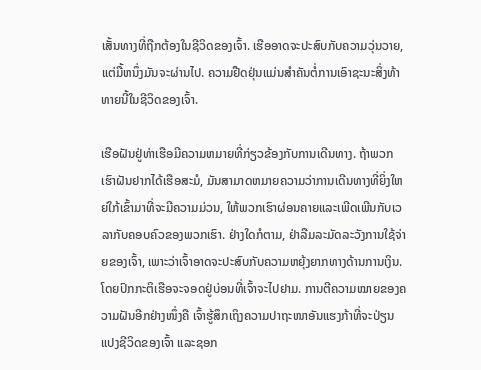ເສັ້ນທາງທີ່ຖືກຕ້ອງໃນຊີວິດຂອງເຈົ້າ. ເຮືອອາດຈະປະສົບກັບຄວາມວຸ່ນວາຍ, ແຕ່ມື້ຫນຶ່ງມັນຈະຜ່ານໄປ. ຄວາມຢືດຢຸ່ນແມ່ນສໍາຄັນຕໍ່ການເອົາຊະນະສິ່ງທ້າທາຍນີ້ໃນຊີວິດຂອງເຈົ້າ.

ເຮືອຝັນຢູ່ທ່າເຮືອມີຄວາມຫມາຍທີ່ກ່ຽວຂ້ອງກັບການເດີນທາງ. ຖ້າພວກເຮົາຝັນຢາກໄດ້ເຮືອສະມໍ, ມັນສາມາດຫມາຍຄວາມວ່າການເດີນທາງທີ່ຍິ່ງໃຫຍ່ໃກ້ເຂົ້າມາທີ່ຈະມີຄວາມມ່ວນ, ໃຫ້ພວກເຮົາຜ່ອນຄາຍແລະເພີດເພີນກັບເວລາກັບຄອບຄົວຂອງພວກເຮົາ. ຢ່າງໃດກໍຕາມ, ຢ່າລືມລະມັດລະວັງການໃຊ້ຈ່າຍຂອງເຈົ້າ, ເພາະວ່າເຈົ້າອາດຈະປະສົບກັບຄວາມຫຍຸ້ງຍາກທາງດ້ານການເງິນ. ໂດຍປົກກະຕິເຮືອຈະຈອດຢູ່ບ່ອນທີ່ເຈົ້າຈະໄປຢາມ. ການຕີຄວາມໝາຍຂອງຄວາມຝັນອີກຢ່າງໜຶ່ງຄື ເຈົ້າຮູ້ສຶກເຖິງຄວາມປາຖະໜາອັນແຮງກ້າທີ່ຈະປ່ຽນແປງຊີວິດຂອງເຈົ້າ ແລະຊອກ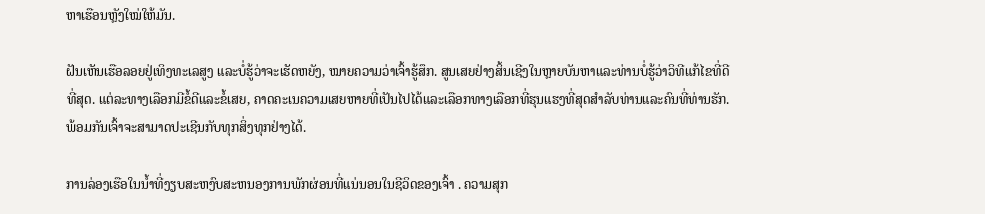ຫາເຮືອນຫຼັງໃໝ່ໃຫ້ມັນ.

ຝັນເຫັນເຮືອລອຍຢູ່ເທິງທະເລສູງ ແລະບໍ່ຮູ້ວ່າຈະເຮັດຫຍັງ, ໝາຍຄວາມວ່າເຈົ້າຮູ້ສຶກ. ສູນເສຍຢ່າງສິ້ນເຊີງໃນຫຼາຍບັນຫາແລະທ່ານບໍ່ຮູ້ວ່າວິທີແກ້ໄຂທີ່ດີທີ່ສຸດ. ແຕ່ລະທາງເລືອກມີຂໍ້ດີແລະຂໍ້ເສຍ, ຄາດຄະເນຄວາມເສຍຫາຍທີ່ເປັນໄປໄດ້ແລະເລືອກທາງເລືອກທີ່ຮຸນແຮງທີ່ສຸດສໍາລັບທ່ານແລະຄົນທີ່ທ່ານຮັກ. ພ້ອມກັນເຈົ້າຈະສາມາດປະເຊີນກັບທຸກສິ່ງທຸກຢ່າງໄດ້.

ການລ່ອງເຮືອໃນນ້ຳທີ່ງຽບສະຫງົບສະຫນອງການພັກຜ່ອນທີ່ແນ່ນອນໃນຊີວິດຂອງເຈົ້າ . ຄວາມສຸກ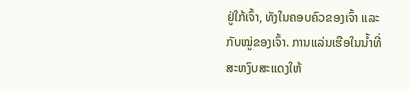ຢູ່ໃກ້ເຈົ້າ, ທັງໃນຄອບຄົວຂອງເຈົ້າ ແລະກັບໝູ່ຂອງເຈົ້າ. ການແລ່ນເຮືອໃນນ້ຳທີ່ສະຫງົບສະແດງໃຫ້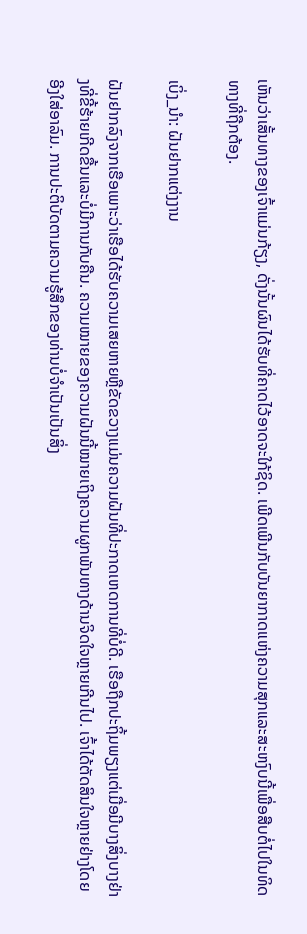ເຫັນວ່າເສັ້ນທາງຂອງເຈົ້າແມ່ນກ້ຽງ, ດັ່ງນັ້ນຜົນໄດ້ຮັບທີ່ຄາດໄວ້ອາດຈະໃກ້ຊິດ. ເພີດເພີນກັບບັນຍາກາດແຫ່ງຄວາມສຸກແລະສະຫງົບນີ້ເພື່ອສືບຕໍ່ໄປໃນທິດທາງທີ່ຖືກຕ້ອງ.

ເບິ່ງ_ນຳ: ຝັນຢາກແຕ່ງງານ

ຝັນຢາກລົງຈາກເຮືອເພາະວ່າເຮືອໄດ້ຮັບຄວາມເສຍຫາຍຫຼືຂັດຂວາງແມ່ນຄວາມຝັນທີ່ປະກາດເຫດການທີ່ບໍ່ດີ. ເຮືອຖືກປະຖິ້ມພຽງແຕ່ເມື່ອມີບາງສິ່ງບາງຢ່າງທີ່ຂີ້ຮ້າຍເກີດຂື້ນແລະບໍ່ມີການກັບຄືນ. ຄວາມໝາຍຂອງຄວາມຝັນນີ້ໝາຍເຖິງຄວາມຜູກພັນທາງດ້ານຈິດໃຈຫຼາຍເກີນໄປ. ເຈົ້າໄດ້ຕັດສິນໃຈຫຼາຍຢ່າງໂດຍອີງໃສ່ອາລົມ. ການປະຕິບັດຕາມຄວາມຮູ້ສຶກຂອງທ່ານບໍ່ຈໍາເປັນເປັນສິ່ງ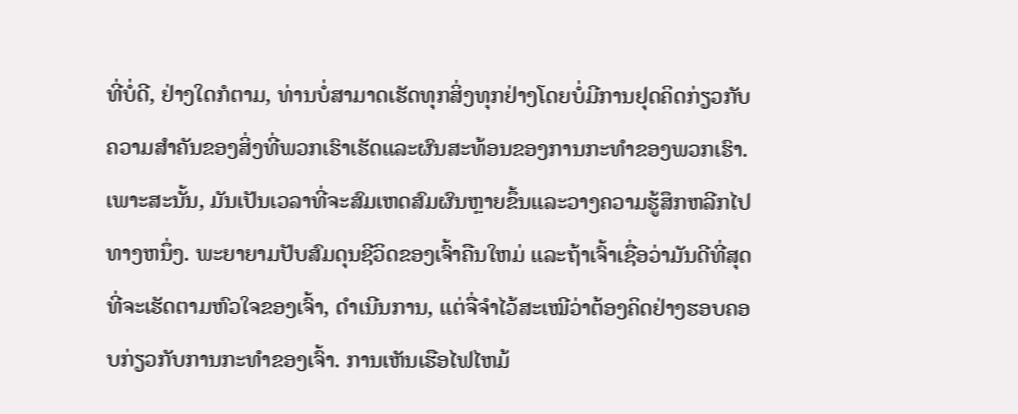ທີ່ບໍ່ດີ, ຢ່າງໃດກໍຕາມ, ທ່ານບໍ່ສາມາດເຮັດທຸກສິ່ງທຸກຢ່າງໂດຍບໍ່ມີການຢຸດຄິດກ່ຽວກັບຄວາມສໍາຄັນຂອງສິ່ງທີ່ພວກເຮົາເຮັດແລະຜົນສະທ້ອນຂອງການກະທໍາຂອງພວກເຮົາ. ເພາະສະນັ້ນ, ມັນເປັນເວລາທີ່ຈະສົມເຫດສົມຜົນຫຼາຍຂຶ້ນແລະວາງຄວາມຮູ້ສຶກຫລີກໄປທາງຫນຶ່ງ. ພະຍາຍາມປັບສົມດຸນຊີວິດຂອງເຈົ້າຄືນໃຫມ່ ແລະຖ້າເຈົ້າເຊື່ອວ່າມັນດີທີ່ສຸດທີ່ຈະເຮັດຕາມຫົວໃຈຂອງເຈົ້າ, ດໍາເນີນການ, ແຕ່ຈື່ຈໍາໄວ້ສະເໝີວ່າຕ້ອງຄິດຢ່າງຮອບຄອບກ່ຽວກັບການກະທໍາຂອງເຈົ້າ. ການເຫັນເຮືອໄຟໄຫມ້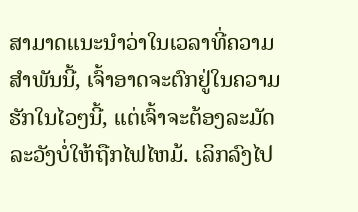ສາມາດແນະນໍາວ່າໃນເວລາທີ່ຄວາມສໍາພັນນີ້, ເຈົ້າອາດຈະຕົກຢູ່ໃນຄວາມຮັກໃນໄວໆນີ້, ແຕ່ເຈົ້າຈະຕ້ອງລະມັດລະວັງບໍ່ໃຫ້ຖືກໄຟໄຫມ້. ເລິກລົງໄປ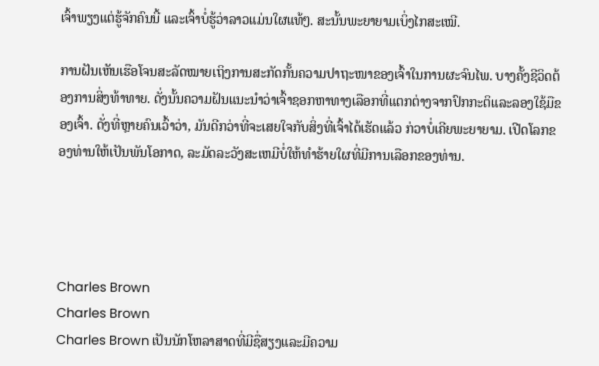ເຈົ້າພຽງແຕ່ຮູ້ຈັກຄົນນີ້ ແລະເຈົ້າບໍ່ຮູ້ວ່າລາວແມ່ນໃຜແທ້ໆ. ສະນັ້ນພະຍາຍາມເບິ່ງໄກສະເໝີ.

ການຝັນເຫັນເຮືອໂຈນສະລັດໝາຍເຖິງການສະກັດກັ້ນຄວາມປາຖະໜາຂອງເຈົ້າໃນການຜະຈົນໄພ. ບາງຄັ້ງຊີວິດຕ້ອງການສິ່ງທ້າທາຍ. ດັ່ງນັ້ນຄວາມຝັນແນະນໍາວ່າເຈົ້າຊອກຫາທາງເລືອກທີ່ແຕກຕ່າງຈາກປົກກະຕິແລະລອງໃຊ້ມືຂອງເຈົ້າ. ດັ່ງທີ່ຫຼາຍຄົນເວົ້າວ່າ, ມັນດີກວ່າທີ່ຈະເສຍໃຈກັບສິ່ງທີ່ເຈົ້າໄດ້ເຮັດແລ້ວ ກ່ວາບໍ່ເຄີຍພະຍາຍາມ. ເປີດໂລກຂອງທ່ານໃຫ້ເປັນພັນໂອກາດ, ລະມັດລະວັງສະເຫມີບໍ່ໃຫ້ທໍາຮ້າຍໃຜທີ່ມີການເລືອກຂອງທ່ານ.




Charles Brown
Charles Brown
Charles Brown ເປັນນັກໂຫລາສາດທີ່ມີຊື່ສຽງແລະມີຄວາມ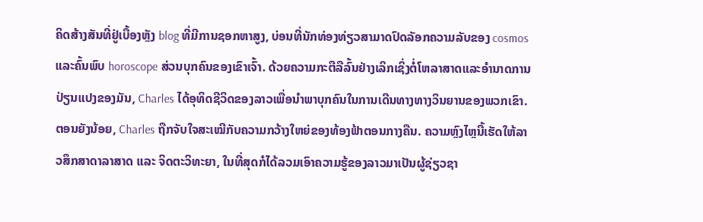ຄິດສ້າງສັນທີ່ຢູ່ເບື້ອງຫຼັງ blog ທີ່ມີການຊອກຫາສູງ, ບ່ອນທີ່ນັກທ່ອງທ່ຽວສາມາດປົດລັອກຄວາມລັບຂອງ cosmos ແລະຄົ້ນພົບ horoscope ສ່ວນບຸກຄົນຂອງເຂົາເຈົ້າ. ດ້ວຍຄວາມກະຕືລືລົ້ນຢ່າງເລິກເຊິ່ງຕໍ່ໂຫລາສາດແລະອໍານາດການປ່ຽນແປງຂອງມັນ, Charles ໄດ້ອຸທິດຊີວິດຂອງລາວເພື່ອນໍາພາບຸກຄົນໃນການເດີນທາງທາງວິນຍານຂອງພວກເຂົາ.ຕອນຍັງນ້ອຍ, Charles ຖືກຈັບໃຈສະເໝີກັບຄວາມກວ້າງໃຫຍ່ຂອງທ້ອງຟ້າຕອນກາງຄືນ. ຄວາມຫຼົງໄຫຼນີ້ເຮັດໃຫ້ລາວສຶກສາດາລາສາດ ແລະ ຈິດຕະວິທະຍາ, ໃນທີ່ສຸດກໍໄດ້ລວມເອົາຄວາມຮູ້ຂອງລາວມາເປັນຜູ້ຊ່ຽວຊາ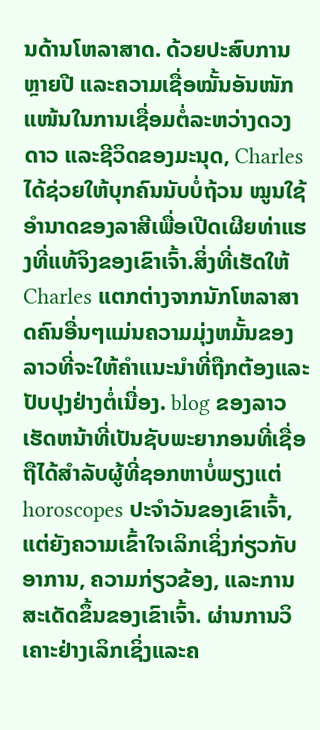ນດ້ານໂຫລາສາດ. ດ້ວຍປະສົບການຫຼາຍປີ ແລະຄວາມເຊື່ອໝັ້ນອັນໜັກແໜ້ນໃນການເຊື່ອມຕໍ່ລະຫວ່າງດວງດາວ ແລະຊີວິດຂອງມະນຸດ, Charles ໄດ້ຊ່ວຍໃຫ້ບຸກຄົນນັບບໍ່ຖ້ວນ ໝູນໃຊ້ອຳນາດຂອງລາສີເພື່ອເປີດເຜີຍທ່າແຮງທີ່ແທ້ຈິງຂອງເຂົາເຈົ້າ.ສິ່ງທີ່ເຮັດໃຫ້ Charles ແຕກຕ່າງຈາກນັກໂຫລາສາດຄົນອື່ນໆແມ່ນຄວາມມຸ່ງຫມັ້ນຂອງລາວທີ່ຈະໃຫ້ຄໍາແນະນໍາທີ່ຖືກຕ້ອງແລະປັບປຸງຢ່າງຕໍ່ເນື່ອງ. blog ຂອງລາວເຮັດຫນ້າທີ່ເປັນຊັບພະຍາກອນທີ່ເຊື່ອຖືໄດ້ສໍາລັບຜູ້ທີ່ຊອກຫາບໍ່ພຽງແຕ່ horoscopes ປະຈໍາວັນຂອງເຂົາເຈົ້າ, ແຕ່ຍັງຄວາມເຂົ້າໃຈເລິກເຊິ່ງກ່ຽວກັບອາການ, ຄວາມກ່ຽວຂ້ອງ, ແລະການສະເດັດຂຶ້ນຂອງເຂົາເຈົ້າ. ຜ່ານການວິເຄາະຢ່າງເລິກເຊິ່ງແລະຄ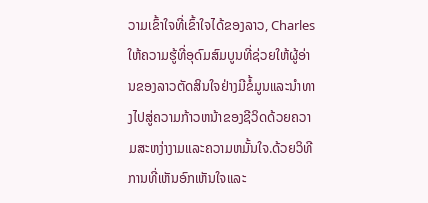ວາມເຂົ້າໃຈທີ່ເຂົ້າໃຈໄດ້ຂອງລາວ, Charles ໃຫ້ຄວາມຮູ້ທີ່ອຸດົມສົມບູນທີ່ຊ່ວຍໃຫ້ຜູ້ອ່ານຂອງລາວຕັດສິນໃຈຢ່າງມີຂໍ້ມູນແລະນໍາທາງໄປສູ່ຄວາມກ້າວຫນ້າຂອງຊີວິດດ້ວຍຄວາມສະຫງ່າງາມແລະຄວາມຫມັ້ນໃຈ.ດ້ວຍວິທີການທີ່ເຫັນອົກເຫັນໃຈແລະ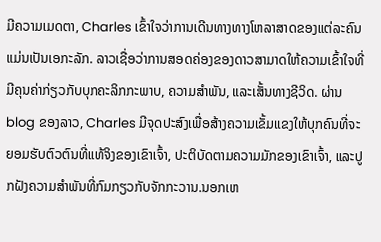ມີຄວາມເມດຕາ, Charles ເຂົ້າໃຈວ່າການເດີນທາງທາງໂຫລາສາດຂອງແຕ່ລະຄົນແມ່ນເປັນເອກະລັກ. ລາວເຊື່ອວ່າການສອດຄ່ອງຂອງດາວສາມາດໃຫ້ຄວາມເຂົ້າໃຈທີ່ມີຄຸນຄ່າກ່ຽວກັບບຸກຄະລິກກະພາບ, ຄວາມສໍາພັນ, ແລະເສັ້ນທາງຊີວິດ. ຜ່ານ blog ຂອງລາວ, Charles ມີຈຸດປະສົງເພື່ອສ້າງຄວາມເຂັ້ມແຂງໃຫ້ບຸກຄົນທີ່ຈະຍອມຮັບຕົວຕົນທີ່ແທ້ຈິງຂອງເຂົາເຈົ້າ, ປະຕິບັດຕາມຄວາມມັກຂອງເຂົາເຈົ້າ, ແລະປູກຝັງຄວາມສໍາພັນທີ່ກົມກຽວກັບຈັກກະວານ.ນອກເຫ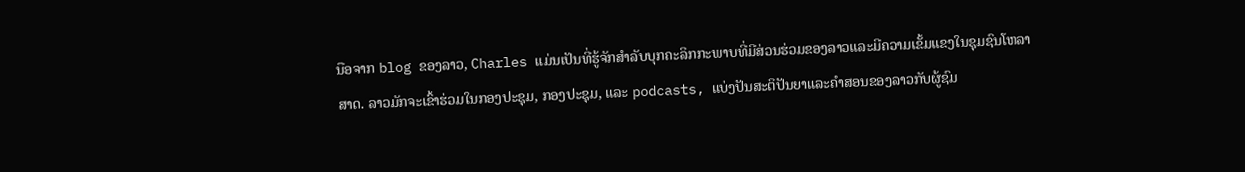ນືອຈາກ blog ຂອງລາວ, Charles ແມ່ນເປັນທີ່ຮູ້ຈັກສໍາລັບບຸກຄະລິກກະພາບທີ່ມີສ່ວນຮ່ວມຂອງລາວແລະມີຄວາມເຂັ້ມແຂງໃນຊຸມຊົນໂຫລາສາດ. ລາວມັກຈະເຂົ້າຮ່ວມໃນກອງປະຊຸມ, ກອງປະຊຸມ, ແລະ podcasts, ແບ່ງປັນສະຕິປັນຍາແລະຄໍາສອນຂອງລາວກັບຜູ້ຊົມ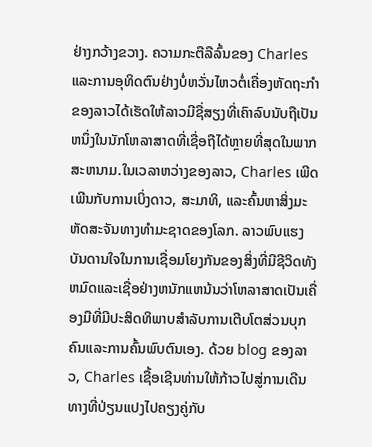ຢ່າງກວ້າງຂວາງ. ຄວາມກະຕືລືລົ້ນຂອງ Charles ແລະການອຸທິດຕົນຢ່າງບໍ່ຫວັ່ນໄຫວຕໍ່ເຄື່ອງຫັດຖະກໍາຂອງລາວໄດ້ເຮັດໃຫ້ລາວມີຊື່ສຽງທີ່ເຄົາລົບນັບຖືເປັນຫນຶ່ງໃນນັກໂຫລາສາດທີ່ເຊື່ອຖືໄດ້ຫຼາຍທີ່ສຸດໃນພາກສະຫນາມ.ໃນເວລາຫວ່າງຂອງລາວ, Charles ເພີດເພີນກັບການເບິ່ງດາວ, ສະມາທິ, ແລະຄົ້ນຫາສິ່ງມະຫັດສະຈັນທາງທໍາມະຊາດຂອງໂລກ. ລາວພົບແຮງບັນດານໃຈໃນການເຊື່ອມໂຍງກັນຂອງສິ່ງທີ່ມີຊີວິດທັງຫມົດແລະເຊື່ອຢ່າງຫນັກແຫນ້ນວ່າໂຫລາສາດເປັນເຄື່ອງມືທີ່ມີປະສິດທິພາບສໍາລັບການເຕີບໂຕສ່ວນບຸກຄົນແລະການຄົ້ນພົບຕົນເອງ. ດ້ວຍ blog ຂອງລາວ, Charles ເຊື້ອເຊີນທ່ານໃຫ້ກ້າວໄປສູ່ການເດີນທາງທີ່ປ່ຽນແປງໄປຄຽງຄູ່ກັບ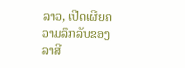ລາວ, ເປີດເຜີຍຄວາມລຶກລັບຂອງລາສີ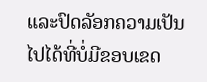ແລະປົດລັອກຄວາມເປັນໄປໄດ້ທີ່ບໍ່ມີຂອບເຂດ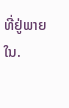ທີ່ຢູ່ພາຍໃນ.